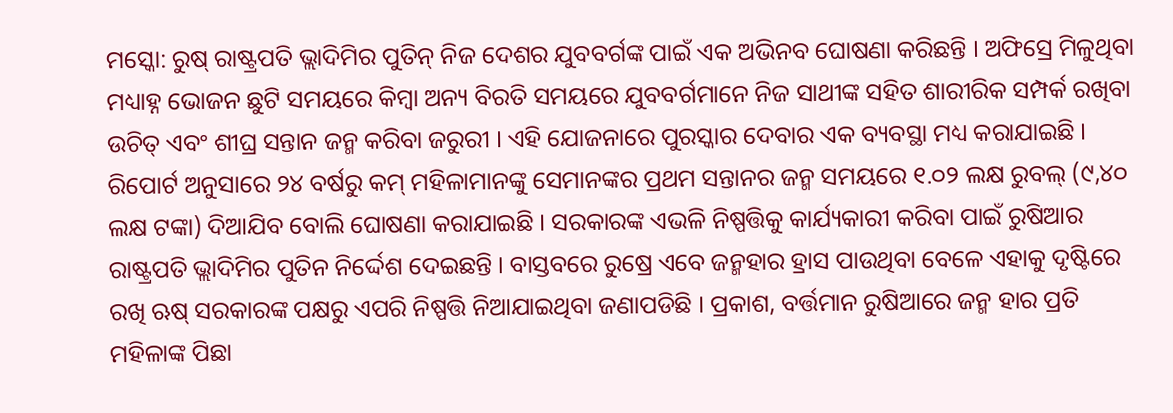ମସ୍କୋ: ରୁଷ୍ ରାଷ୍ଟ୍ରପତି ଭ୍ଲାଦିମିର ପୁତିନ୍ ନିଜ ଦେଶର ଯୁବବର୍ଗଙ୍କ ପାଇଁ ଏକ ଅଭିନବ ଘୋଷଣା କରିଛନ୍ତି । ଅଫିସ୍ରେ ମିଳୁଥିବା ମଧ୍ୟାହ୍ନ ଭୋଜନ ଛୁଟି ସମୟରେ କିମ୍ବା ଅନ୍ୟ ବିରତି ସମୟରେ ଯୁବବର୍ଗମାନେ ନିଜ ସାଥୀଙ୍କ ସହିତ ଶାରୀରିକ ସମ୍ପର୍କ ରଖିବା ଉଚିତ୍ ଏବଂ ଶୀଘ୍ର ସନ୍ତାନ ଜନ୍ମ କରିବା ଜରୁରୀ । ଏହି ଯୋଜନାରେ ପୁରସ୍କାର ଦେବାର ଏକ ବ୍ୟବସ୍ଥା ମଧ୍ୟ କରାଯାଇଛି । ରିପୋର୍ଟ ଅନୁସାରେ ୨୪ ବର୍ଷରୁ କମ୍ ମହିଳାମାନଙ୍କୁ ସେମାନଙ୍କର ପ୍ରଥମ ସନ୍ତାନର ଜନ୍ମ ସମୟରେ ୧.୦୨ ଲକ୍ଷ ରୁବଲ୍ (୯,୪୦ ଲକ୍ଷ ଟଙ୍କା) ଦିଆଯିବ ବୋଲି ଘୋଷଣା କରାଯାଇଛି । ସରକାରଙ୍କ ଏଭଳି ନିଷ୍ପତ୍ତିକୁ କାର୍ଯ୍ୟକାରୀ କରିବା ପାଇଁ ରୁଷିଆର ରାଷ୍ଟ୍ରପତି ଭ୍ଲାଦିମିର ପୁତିନ ନିର୍ଦ୍ଦେଶ ଦେଇଛନ୍ତି । ବାସ୍ତବରେ ରୁଷ୍ରେ ଏବେ ଜନ୍ମହାର ହ୍ରାସ ପାଉଥିବା ବେଳେ ଏହାକୁ ଦୃଷ୍ଟିରେ ରଖି ଋଷ୍ ସରକାରଙ୍କ ପକ୍ଷରୁ ଏପରି ନିଷ୍ପତ୍ତି ନିଆଯାଇଥିବା ଜଣାପଡିଛି । ପ୍ରକାଶ, ବର୍ତ୍ତମାନ ରୁଷିଆରେ ଜନ୍ମ ହାର ପ୍ରତି ମହିଳାଙ୍କ ପିଛା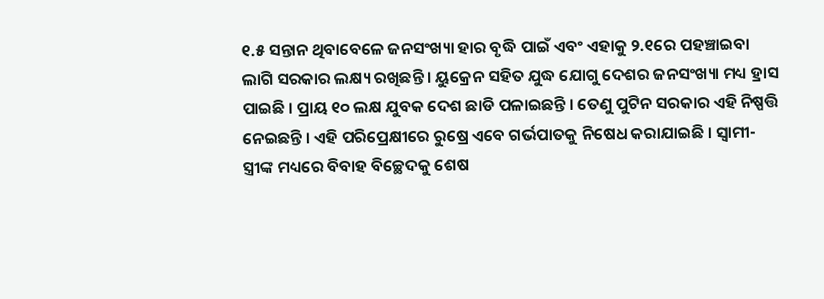୧.୫ ସନ୍ତାନ ଥିବାବେଳେ ଜନସଂଖ୍ୟା ହାର ବୃଦ୍ଧି ପାଇଁ ଏବଂ ଏହାକୁ ୨.୧ରେ ପହଞ୍ଚାଇବା ଲାଗି ସରକାର ଲକ୍ଷ୍ୟ ରଖିଛନ୍ତି । ୟୁକ୍ରେନ ସହିତ ଯୁଦ୍ଧ ଯୋଗୁ ଦେଶର ଜନସଂଖ୍ୟା ମଧ୍ୟ ହ୍ରାସ ପାଇଛି । ପ୍ରାୟ ୧୦ ଲକ୍ଷ ଯୁବକ ଦେଶ ଛାଡି ପଳାଇଛନ୍ତି । ତେଣୁ ପୁଟିନ ସରକାର ଏହି ନିଷ୍ପତ୍ତି ନେଇଛନ୍ତି । ଏହି ପରିପ୍ରେକ୍ଷୀରେ ରୁଷ୍ରେ ଏବେ ଗର୍ଭପାତକୁ ନିଷେଧ କରାଯାଇଛି । ସ୍ୱାମୀ-ସ୍ତ୍ରୀଙ୍କ ମଧ୍ୟରେ ବିବାହ ବିଚ୍ଛେଦକୁ ଶେଷ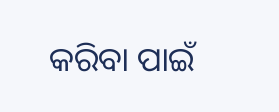କରିବା ପାଇଁ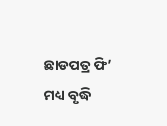ଛାଡପତ୍ର ଫି’ ମଧ୍ୟ ବୃଦ୍ଧି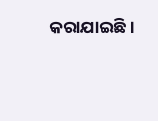କରାଯାଇଛି ।